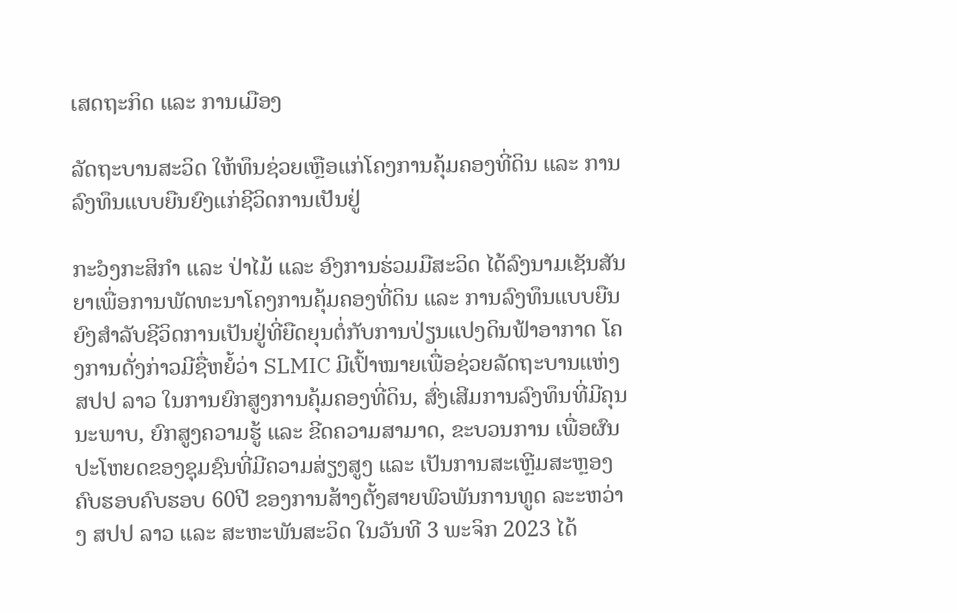ເສດຖະກິດ ແລະ ການເມືອງ

ລັດຖະບານສະວິດ ໃຫ້ທຶນຊ່ວຍເຫຼືອແກ່ໂຄງການຄຸ້ມຄອງທີ່ດິນ ແລະ ການລົງທຶນແບບຍືນຍົງແກ່ຊີວິດການເປັນຢູ່

ກະໍວງກະສິກຳ ແລະ ປ່າໄມ້ ແລະ ອົງການຮ່ວມມືສະວິດ ໄດ້ລົງນາມເຊັນສັນຍາເພື່ອການພັດທະນາໂຄງການຄຸ້ມຄອງທີ່ດິນ ແລະ ການລົງທຶນແບບຍືນຍົງສຳລັບຊີວິດການເປັນຢູ່ທີ່ຍືດຍຸນຕໍ່ກັບການປ່ຽນແປງດິນຟ້າອາກາດ ໂຄງການດັ່ງກ່າວມີຊື່ຫຍໍ້ວ່າ SLMIC ມີເປົ້າໝາຍເພື່ອຊ່ວຍລັດຖະບານແຫ່ງ ສປປ ລາວ ໃນການຍົກສູງການຄຸ້ມຄອງທີ່ດິນ, ສົ່ງເສີມການລົງທຶນທີ່ມີຄຸນນະພາບ, ຍົກສູງຄວາມຮູ້ ແລະ ຂີດຄວາມສາມາດ, ຂະບວນການ ເພື່ອຜົນປະໂຫຍດຂອງຊຸມຊົນທີ່ມີຄວາມສ່ຽງສູງ ແລະ ເປັນການສະເຫຼີມສະຫຼອງຄົບຮອບຄົບຮອບ 60ປີ ຂອງການສ້າງຕັ້ງສາຍພົວພັນການທູດ ລະະຫວ່າງ ສປປ ລາວ ແລະ ສະຫະພັນສະວິດ ໃນວັນທີ 3 ພະຈິກ 2023 ໄດ້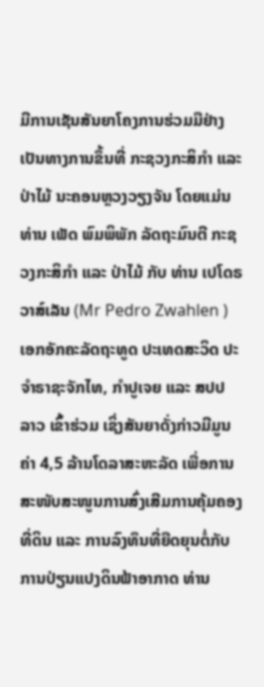ມີການເຊັນສັນຍາໂຄງການຮ່ວມມືຢ່າງເປັນທາງການຂຶ້ນທີ່ ກະຊວງກະສິກຳ ແລະ ປ່າໄມ້ ນະຄອນຫຼວງວຽງຈັນ ໂດຍແມ່ນທ່ານ ເພັດ ພົມພິພັກ ລັດຖະມົນຕີ ກະຊວງກະສິກຳ ແລະ ປ່າໄມ້ ກັບ ທ່ານ ເປໂດຣ ວາສ໌ເລັນ (Mr Pedro Zwahlen ) ເອກອັກຄະລັດຖະທູດ ປະເທດສະວິດ ປະຈຳຣາຊະຈັກໄທ, ກຳປູເຈຍ ແລະ ສປປ ລາວ ເຂົ້າຮ່ວມ ເຊິ່ງສັນຍາດັ່ງກ່າວມີມູນຄ່າ 4,5 ລ້ານໂດລາສະຫະລັດ ເພື່ອການສະໜັບສະໜູນການສົ່ງເສີມການຄຸ້ມຄອງທີ່ດິນ ແລະ ການລົງທຶນທີ່ຍືດຍຸນຕໍ່ກັບການປ່ຽນແປງດິນຟ້າອາກາດ ທ່ານ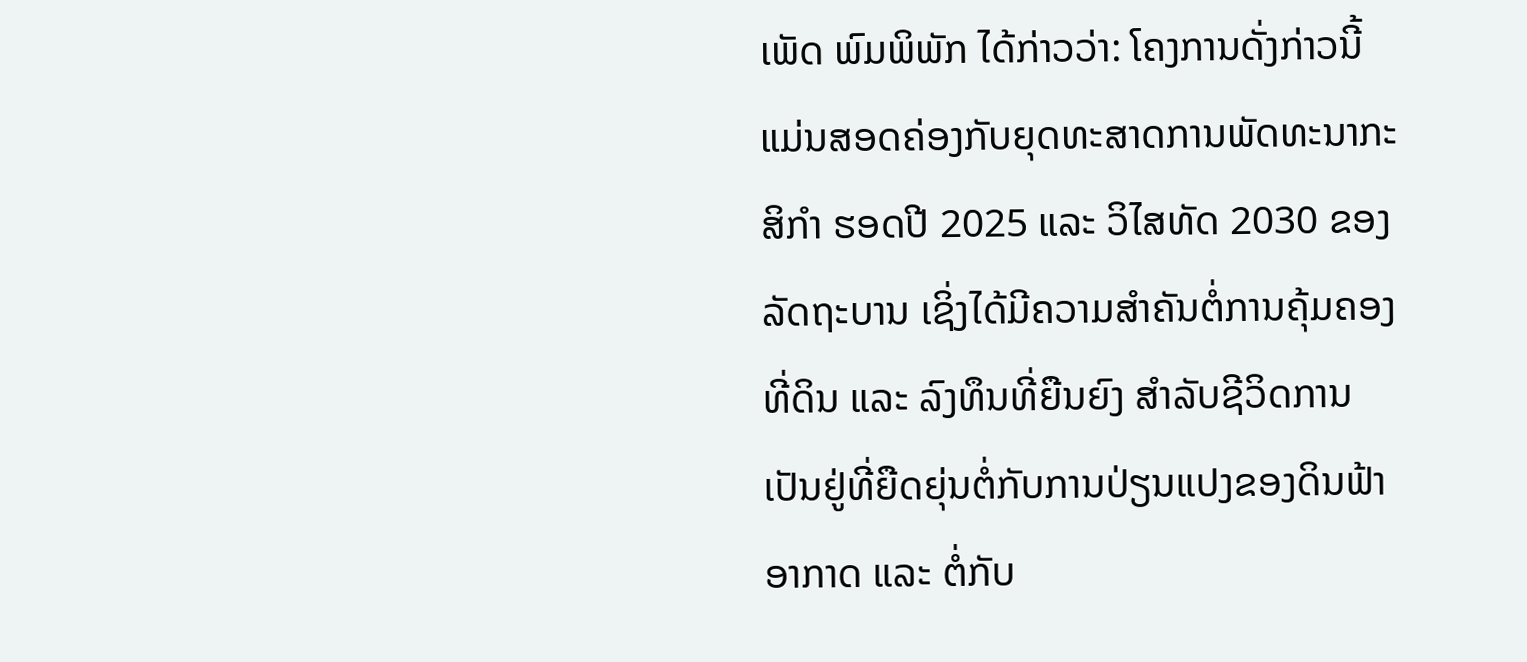ເພັດ ພົມພິພັກ ໄດ້ກ່າວວ່າ: ໂຄງການດັ່ງກ່າວນີ້ແມ່ນສອດຄ່ອງກັບຍຸດທະສາດການພັດທະນາກະສິກຳ ຮອດປີ 2025 ແລະ ວິໄສທັດ 2030 ຂອງ ລັດຖະບານ ເຊິ່ງໄດ້ມີຄວາມສຳຄັນຕໍ່ການຄຸ້ມຄອງທີ່ດິນ ແລະ ລົງທຶນທີ່ຍືນຍົງ ສຳລັບຊີວິດການເປັນຢູ່ທີ່ຍືດຍຸ່ນຕໍ່ກັບການປ່ຽນແປງຂອງດິນຟ້າອາກາດ ແລະ ຕໍ່ກັບ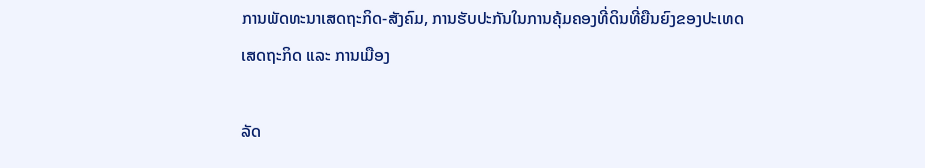ການພັດທະນາເສດຖະກິດ-ສັງຄົມ, ການຮັບປະກັນໃນການຄຸ້ມຄອງທີ່ດິນທີ່ຍືນຍົງຂອງປະເທດ
ເສດຖະກິດ ແລະ ການເມືອງ

ລັດ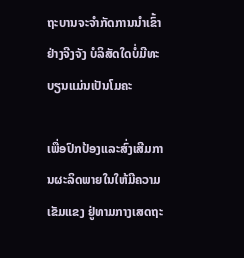ຖະບານຈະຈຳກັດການນຳເຂົ້າຢ່າງຈີງຈັງ ບໍລິສັດໃດບໍ່ມີທະບຽນແມ່ນເປັນໂມຄະ

ເພື່ອປົກປ້ອງແລະສົ່ງເສີມການຜະລິດພາຍໃນໃຫ້ມີຄວາມເຂັມແຂງ ຢູ່ທາມກາງເສດຖະ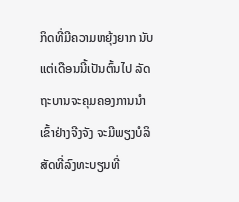ກິດທີ່ມີຄວາມຫຍຸ້ງຍາກ ນັບແຕ່ເດືອນນີ້ເປັນຕົ້ນໄປ ລັດຖະບານຈະຄຸມຄອງການນຳເຂົ້າຢ່າງຈີງຈັງ ຈະມີພຽງບໍລິສັດທີ່ລົງທະບຽນທີ່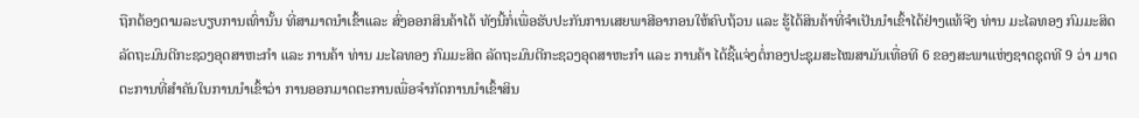ຖືກຕ້ອງຕາມລະບຽບການເທົ່ານັ້ນ ທີ່ສາມາດນຳເຂົ້າແລະ ສົ່ງອອກສິນຄ້າໄດ້ ທັງນີ້ກໍ່ເພື່ອຮັບປະກັນການເສຍພາສີອາກອນໃຫ້ຄົບຖ້ວນ ແລະ ຮູ້ໄດ້ສິນຄ້າທີ່ຈຳເປັນນຳເຂົ້າໄດ້ຢ່າງແທ້ຈີງ ທ່ານ ມະໄລທອງ ກົມມະສິດ ລັດຖະມົນຕີກະຊວງອຸດສາຫະກຳ ແລະ ການຄ້າ ທ່ານ ມະໄລທອງ ກົມມະສິດ ລັດຖະມົນຕີກະຊວງອຸດສາຫະກຳ ແລະ ການຄ້າ ໄດ້ຊີ້ແຈ່ງຕໍ່ກອງປະຊຸມສະໄໝສາມັນເທື່ອທີ 6 ຂອງສະພາແຫ່ງຊາດຊຸດທີ 9 ວ່າ ມາດຕະການທີ່ສຳຄັນໃນການນຳເຂົ້າວ່າ ການອອກມາດຕະການເພື່ອຈຳກັດການນຳເຂົ້າສິນ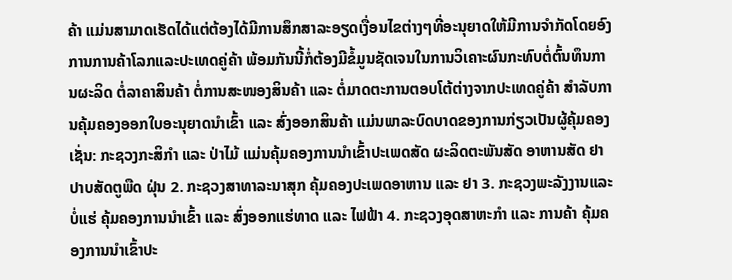ຄ້າ ແມ່ນສາມາດເຮັດໄດ້ແຕ່ຕ້ອງໄດ້ມີການສຶກສາລະອຽດເງື່ອນໄຂຕ່າງໆທີ່ອະນຸຍາດໃຫ້ມີການຈຳກັດໂດຍອົງການການຄ້າໂລກແລະປະເທດຄູ່ຄ້າ ພ້ອມກັນນີ້ກໍ່ຕ້ອງມີຂໍ້ມູນຊັດເຈນໃນການວິເຄາະຜົນກະທົບຕໍ່ຕົ້ນທຶນການຜະລິດ ຕໍ່ລາຄາສິນຄ້າ ຕໍ່ການສະໜອງສິນຄ້າ ແລະ ຕໍ່ມາດຕະການຕອບໂຕ້ຕ່າງຈາກປະເທດຄູ່ຄ້າ ສຳລັບການຄຸ້ມຄອງອອກໃບອະນຸຍາດນຳເຂົ້າ ແລະ ສົ່ງອອກສິນຄ້າ ແມ່ນພາລະບົດບາດຂອງການກ່ຽວເປັນຜູ້ຄຸ້ມຄອງເຊັ່ນ: ກະຊວງກະສິກຳ ແລະ ປ່າໄມ້ ແມ່ນຄຸ້ມຄອງການນຳເຂົ້າປະເພດສັດ ຜະລິດຕະພັນສັດ ອາຫານສັດ ຢາປາບສັດຕູພືດ ຝຸ່ນ 2. ກະຊວງສາທາລະນາສຸກ ຄຸ້ມຄອງປະເພດອາຫານ ແລະ ຢາ 3. ກະຊວງພະລັງງານແລະບໍ່ແຮ່ ຄຸ້ມຄອງການນຳເຂົ້າ ແລະ ສົ່ງອອກແຮ່ທາດ ແລະ ໄຟຟ້າ 4. ກະຊວງອຸດສາຫະກຳ ແລະ ການຄ້າ ຄຸ້ມຄອງການນຳເຂົ້າປະ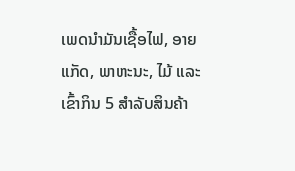ເພດນຳມັນເຊື້ອໄຟ, ອາຍແກັດ, ພາຫະນະ, ໄມ້ ແລະ ເຂົ້າກິນ 5 ສຳລັບສິນຄ້າ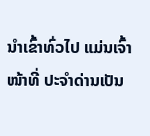ນຳເຂົ້າທົ່ວໄປ ແມ່ນເຈົ້າໜ້າທີ່ ປະຈຳດ່ານເປັນ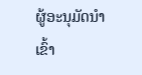ຜູ້ອະນຸມັດນຳເຂົ້າ